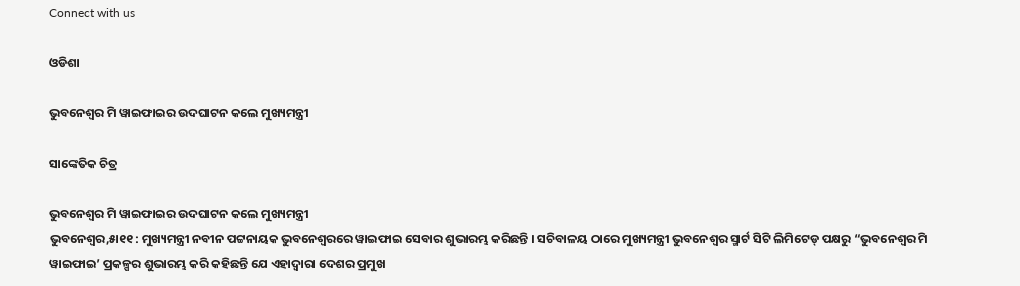Connect with us

ଓଡିଶା

ଭୁବନେଶ୍ୱର ମି ୱାଇଫାଇର ଉଦଘାଟନ କଲେ ମୁଖ୍ୟମନ୍ତ୍ରୀ

ସାଙ୍କେତିକ ଚିତ୍ର

ଭୁବନେଶ୍ୱର ମି ୱାଇଫାଇର ଉଦଘାଟନ କଲେ ମୁଖ୍ୟମନ୍ତ୍ରୀ
ଭୁବନେଶ୍ୱର,୫ା୧୧ : ମୁଖ୍ୟମନ୍ତ୍ରୀ ନବୀନ ପଟ୍ଟନାୟକ ଭୁବନେଶ୍ୱରରେ ୱାଇଫାଇ ସେବାର ଶୁଭାରମ୍ଭ କରିଛନ୍ତି । ସଚିବାଳୟ ଠାରେ ମୁଖ୍ୟମନ୍ତ୍ରୀ ଭୁବନେଶ୍ୱର ସ୍ମାର୍ଟ ସିଟି ଲିମିଟେଡ୍ ପକ୍ଷରୁ “ଭୁବନେଶ୍ୱର ମି ୱାଇଫାଇ’ ପ୍ରକଳ୍ପର ଶୁଭାରମ୍ଭ କରି କହିଛନ୍ତି ଯେ ଏହାଦ୍ୱାରା ଦେଶର ପ୍ରମୁଖ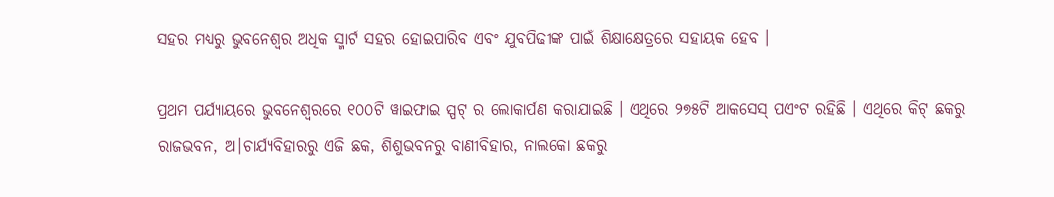ସହର ମଧ୍ୟରୁ ଭୁବନେଶ୍ୱର ଅଧିକ ସ୍ମାର୍ଟ ସହର ହୋଇପାରିବ ଏବଂ ଯୁବପିଢୀଙ୍କ ପାଇଁ ଶିକ୍ଷାକ୍ଷେତ୍ରରେ ସହାୟକ ହେବ ।

ପ୍ରଥମ ପର୍ଯ୍ୟାୟରେ ଭୁବନେଶ୍ୱରରେ ୧୦୦ଟି ୱାଇଫାଇ ସ୍ପଟ୍ ର ଲୋକାର୍ପଣ କରାଯାଇଛି । ଏଥିରେ ୨୭୫ଟି ଆକସେସ୍ ପଏଂଟ ରହିଛି । ଏଥିରେ କିଟ୍ ଛକରୁ ରାଜଭବନ, ଅ।ଚାର୍ଯ୍ୟବିହାରରୁ ଏଜି ଛକ, ଶିଶୁଭବନରୁ ବାଣୀବିହାର, ନାଲକୋ ଛକରୁ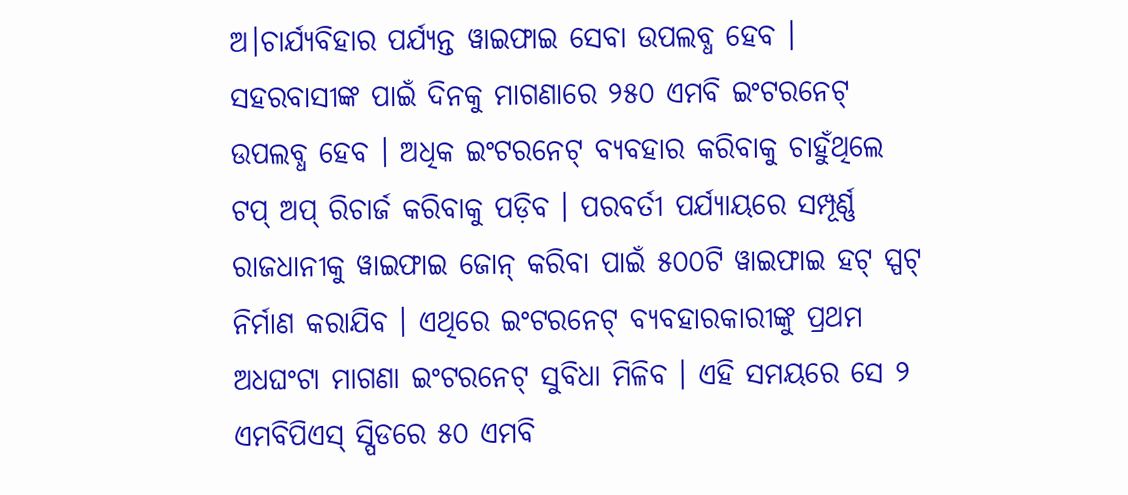ଅ।ଚାର୍ଯ୍ୟବିହାର ପର୍ଯ୍ୟନ୍ତ ୱାଇଫାଇ ସେବା ଉପଲବ୍ଧ ହେବ । ସହରବାସୀଙ୍କ ପାଇଁ ଦିନକୁ ମାଗଣାରେ ୨୫୦ ଏମବି ଇଂଟରନେଟ୍ ଉପଲବ୍ଧ ହେବ । ଅଧିକ ଇଂଟରନେଟ୍ ବ୍ୟବହାର କରିବାକୁ ଚାହୁଁଥିଲେ ଟପ୍ ଅପ୍ ରିଚାର୍ଜ କରିବାକୁ ପଡ଼ିବ । ପରବର୍ତୀ ପର୍ଯ୍ୟାୟରେ ସମ୍ପୂର୍ଣ୍ଣ ରାଜଧାନୀକୁ ୱାଇଫାଇ ଜୋନ୍ କରିବା ପାଇଁ ୫୦୦ଟି ୱାଇଫାଇ ହଟ୍ ସ୍ପଟ୍ ନିର୍ମାଣ କରାଯିବ । ଏଥିରେ ଇଂଟରନେଟ୍ ବ୍ୟବହାରକାରୀଙ୍କୁ ପ୍ରଥମ ଅଧଘଂଟା ମାଗଣା ଇଂଟରନେଟ୍ ସୁବିଧା ମିଳିବ । ଏହି ସମୟରେ ସେ ୨ ଏମବିପିଏସ୍ ସ୍ପିଡରେ ୫୦ ଏମବି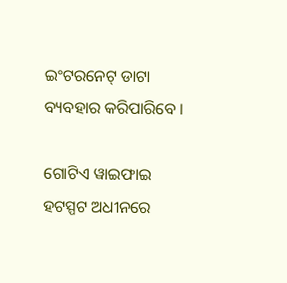ଇଂଟରନେଟ୍ ଡାଟା ବ୍ୟବହାର କରିପାରିବେ ।

ଗୋଟିଏ ୱାଇଫାଇ ହଟସ୍ପଟ ଅଧୀନରେ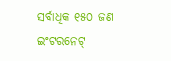ସର୍ବାଧିକ ୧୫୦ ଜଣ ଇଂଟରନେଟ୍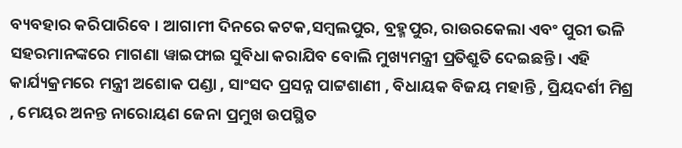ବ୍ୟବହାର କରିପାରିବେ । ଆଗାମୀ ଦିନରେ କଟକ,ସମ୍ବଲପୁର, ବ୍ରହ୍ମପୁର, ରାଉରକେଲା ଏବଂ ପୁରୀ ଭଳି ସହରମାନଙ୍କରେ ମାଗଣା ୱାଇଫାଇ ସୁବିଧା କରାଯିବ ବୋଲି ମୁଖ୍ୟମନ୍ତ୍ରୀ ପ୍ରତିଶ୍ରୁତି ଦେଇଛନ୍ତି । ଏହି କାର୍ଯ୍ୟକ୍ରମରେ ମନ୍ତ୍ରୀ ଅଶୋକ ପଣ୍ଡା , ସାଂସଦ ପ୍ରସନ୍ନ ପାଟ୍ଟଶାଣୀ , ବିଧାୟକ ବିଜୟ ମହାନ୍ତି , ପ୍ରିୟଦର୍ଶୀ ମିଶ୍ର , ମେୟର ଅନନ୍ତ ନାରୋୟଣ ଜେନା ପ୍ରମୁଖ ଉପସ୍ଥିତ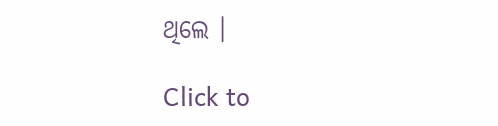ଥିଲେ ।

Click to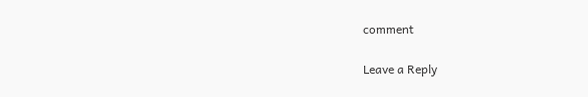comment

Leave a Reply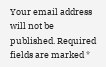Your email address will not be published. Required fields are marked *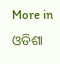More in ଓଡିଶା